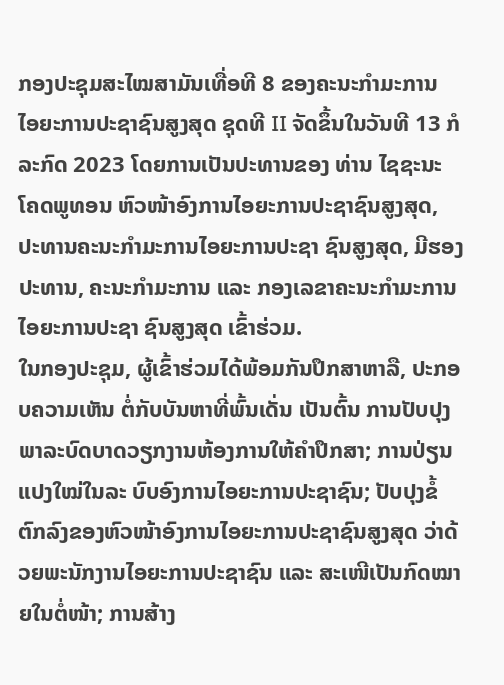ກອງປະຊຸມສະໄໝສາມັນເທື່ອທີ 8 ຂອງຄະນະກໍາມະການ ໄອຍະການປະຊາຊົນສູງສຸດ ຊຸດທີ II ຈັດຂຶ້ນໃນວັນທີ 13 ກໍລະກົດ 2023 ໂດຍການເປັນປະທານຂອງ ທ່ານ ໄຊຊະນະ ໂຄດພູທອນ ຫົວໜ້າອົງການໄອຍະການປະຊາຊົນສູງສຸດ, ປະທານຄະນະກຳມະການໄອຍະການປະຊາ ຊົນສູງສຸດ, ມີຮອງປະທານ, ຄະນະກຳມະການ ແລະ ກອງເລຂາຄະນະກໍາມະການໄອຍະການປະຊາ ຊົນສູງສຸດ ເຂົ້າຮ່ວມ.
ໃນກອງປະຊຸມ, ຜູ້ເຂົ້າຮ່ວມໄດ້ພ້ອມກັນປຶກສາຫາລື, ປະກອບຄວາມເຫັນ ຕໍ່ກັບບັນຫາທີ່ພົ້ນເດັ່ນ ເປັນຕົ້ນ ການປັບປຸງພາລະບົດບາດວຽກງານຫ້ອງການໃຫ້ຄຳປຶກສາ; ການປ່ຽນແປງໃໝ່ໃນລະ ບົບອົງການໄອຍະການປະຊາຊົນ; ປັບປຸງຂໍ້ຕົກລົງຂອງຫົວໜ້າອົງການໄອຍະການປະຊາຊົນສູງສຸດ ວ່າດ້ວຍພະນັກງານໄອຍະການປະຊາຊົນ ແລະ ສະເໜີເປັນກົດໝາຍໃນຕໍ່ໜ້າ; ການສ້າງ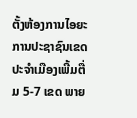ຕັ້ງຫ້ອງການໄອຍະການປະຊາຊົນເຂດ ປະຈຳເມືອງເພີ້ມຕື່ມ 5-7 ເຂດ ພາຍ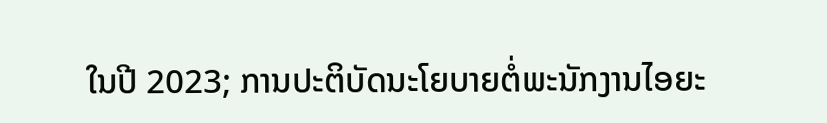ໃນປີ 2023; ການປະຕິບັດນະໂຍບາຍຕໍ່ພະນັກງານໄອຍະ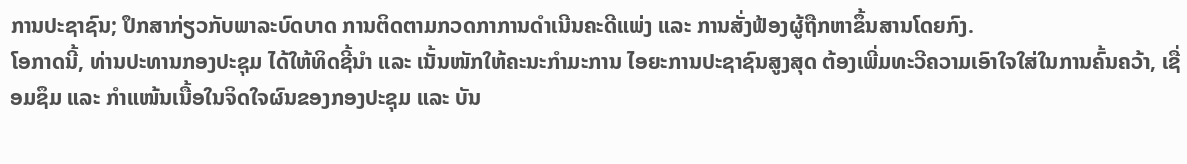ການປະຊາຊົນ; ປຶກສາກ່ຽວກັບພາລະບົດບາດ ການຕິດຕາມກວດກາການດຳເນີນຄະດີແພ່ງ ແລະ ການສັ່ງຟ້ອງຜູ້ຖືກຫາຂຶ້ນສານໂດຍກົງ.
ໂອກາດນີ້, ທ່ານປະທານກອງປະຊຸມ ໄດ້ໃຫ້ທິດຊີ້ນໍາ ແລະ ເນັ້ນໜັກໃຫ້ຄະນະກຳມະການ ໄອຍະການປະຊາຊົນສູງສຸດ ຕ້ອງເພີ່ມທະວີຄວາມເອົາໃຈໃສ່ໃນການຄົ້ນຄວ້າ, ເຊື່ອມຊຶມ ແລະ ກຳແໜ້ນເນື້ອໃນຈິດໃຈຜົນຂອງກອງປະຊຸມ ແລະ ບັນ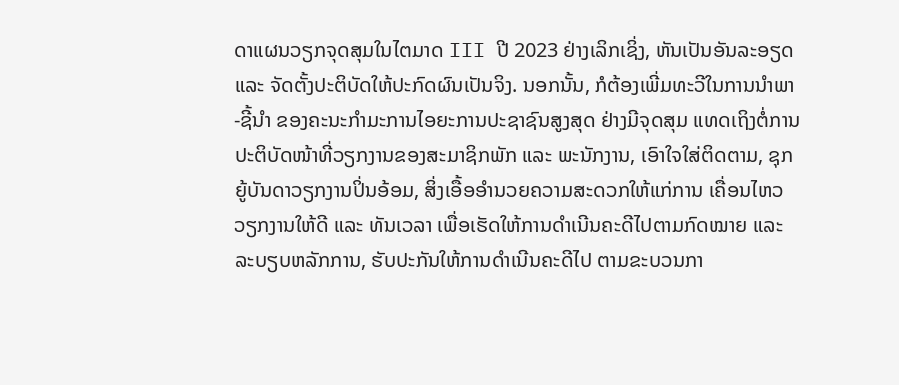ດາແຜນວຽກຈຸດສຸມໃນໄຕມາດ III ປີ 2023 ຢ່າງເລິກເຊິ່ງ, ຫັນເປັນອັນລະອຽດ ແລະ ຈັດຕັ້ງປະຕິບັດໃຫ້ປະກົດຜົນເປັນຈິງ. ນອກນັ້ນ, ກໍຕ້ອງເພີ່ມທະວີໃນການນຳພາ-ຊີ້ນຳ ຂອງຄະນະກຳມະການໄອຍະການປະຊາຊົນສູງສຸດ ຢ່າງມີຈຸດສຸມ ແທດເຖິງຕໍ່ການປະຕິບັດໜ້າທີ່ວຽກງານຂອງສະມາຊິກພັກ ແລະ ພະນັກງານ, ເອົາໃຈໃສ່ຕິດຕາມ, ຊຸກຍູ້ບັນດາວຽກງານປິ່ນອ້ອມ, ສິ່ງເອື້ອອຳນວຍຄວາມສະດວກໃຫ້ແກ່ການ ເຄື່ອນໄຫວວຽກງານໃຫ້ດີ ແລະ ທັນເວລາ ເພື່ອເຮັດໃຫ້ການດຳເນີນຄະດີໄປຕາມກົດໝາຍ ແລະ ລະບຽບຫລັກການ, ຮັບປະກັນໃຫ້ການດຳເນີນຄະດີໄປ ຕາມຂະບວນກາ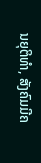ນຍຸຕິທຳ, ສັງຄົມມີຄ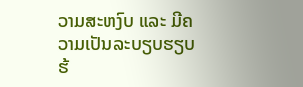ວາມສະຫງົບ ແລະ ມີຄວາມເປັນລະບຽບຮຽບຮ້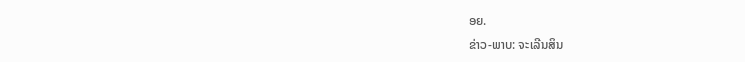ອຍ.
ຂ່າວ-ພາບ: ຈະເລີນສິນ